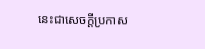នេះជាសេចក្ដីប្រកាស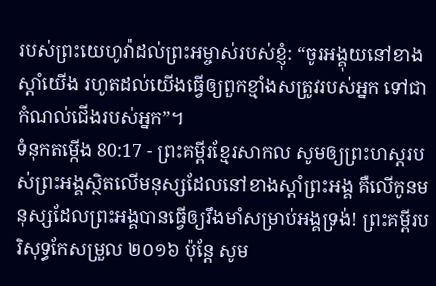របស់ព្រះយេហូវ៉ាដល់ព្រះអម្ចាស់របស់ខ្ញុំ: “ចូរអង្គុយនៅខាងស្ដាំយើង រហូតដល់យើងធ្វើឲ្យពួកខ្មាំងសត្រូវរបស់អ្នក ទៅជាកំណល់ជើងរបស់អ្នក”។
ទំនុកតម្កើង 80:17 - ព្រះគម្ពីរខ្មែរសាកល សូមឲ្យព្រះហស្តរបស់ព្រះអង្គស្ថិតលើមនុស្សដែលនៅខាងស្ដាំព្រះអង្គ គឺលើកូនមនុស្សដែលព្រះអង្គបានធ្វើឲ្យរឹងមាំសម្រាប់អង្គទ្រង់! ព្រះគម្ពីរបរិសុទ្ធកែសម្រួល ២០១៦ ប៉ុន្ដែ សូម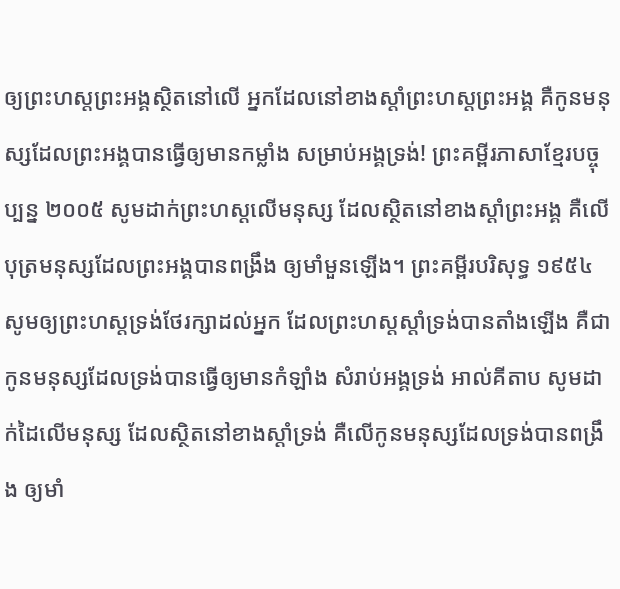ឲ្យព្រះហស្តព្រះអង្គស្ថិតនៅលើ អ្នកដែលនៅខាងស្ដាំព្រះហស្តព្រះអង្គ គឺកូនមនុស្សដែលព្រះអង្គបានធ្វើឲ្យមានកម្លាំង សម្រាប់អង្គទ្រង់! ព្រះគម្ពីរភាសាខ្មែរបច្ចុប្បន្ន ២០០៥ សូមដាក់ព្រះហស្ដលើមនុស្ស ដែលស្ថិតនៅខាងស្ដាំព្រះអង្គ គឺលើបុត្រមនុស្សដែលព្រះអង្គបានពង្រឹង ឲ្យមាំមួនឡើង។ ព្រះគម្ពីរបរិសុទ្ធ ១៩៥៤ សូមឲ្យព្រះហស្តទ្រង់ថែរក្សាដល់អ្នក ដែលព្រះហស្តស្តាំទ្រង់បានតាំងឡើង គឺជាកូនមនុស្សដែលទ្រង់បានធ្វើឲ្យមានកំឡាំង សំរាប់អង្គទ្រង់ អាល់គីតាប សូមដាក់ដៃលើមនុស្ស ដែលស្ថិតនៅខាងស្ដាំទ្រង់ គឺលើកូនមនុស្សដែលទ្រង់បានពង្រឹង ឲ្យមាំ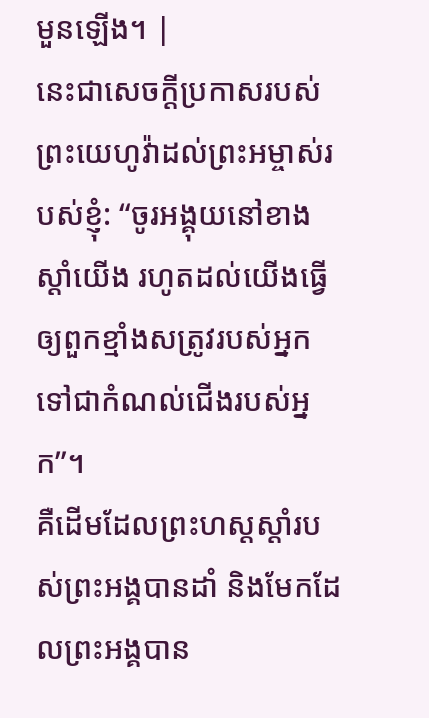មួនឡើង។ |
នេះជាសេចក្ដីប្រកាសរបស់ព្រះយេហូវ៉ាដល់ព្រះអម្ចាស់របស់ខ្ញុំ: “ចូរអង្គុយនៅខាងស្ដាំយើង រហូតដល់យើងធ្វើឲ្យពួកខ្មាំងសត្រូវរបស់អ្នក ទៅជាកំណល់ជើងរបស់អ្នក”។
គឺដើមដែលព្រះហស្តស្ដាំរបស់ព្រះអង្គបានដាំ និងមែកដែលព្រះអង្គបាន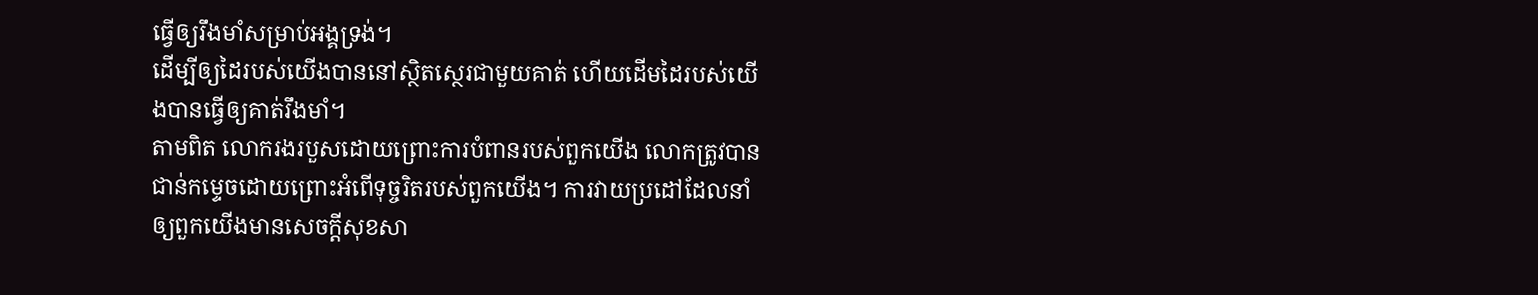ធ្វើឲ្យរឹងមាំសម្រាប់អង្គទ្រង់។
ដើម្បីឲ្យដៃរបស់យើងបាននៅស្ថិតស្ថេរជាមួយគាត់ ហើយដើមដៃរបស់យើងបានធ្វើឲ្យគាត់រឹងមាំ។
តាមពិត លោករងរបួសដោយព្រោះការបំពានរបស់ពួកយើង លោកត្រូវបានជាន់កម្ទេចដោយព្រោះអំពើទុច្ចរិតរបស់ពួកយើង។ ការវាយប្រដៅដែលនាំឲ្យពួកយើងមានសេចក្ដីសុខសា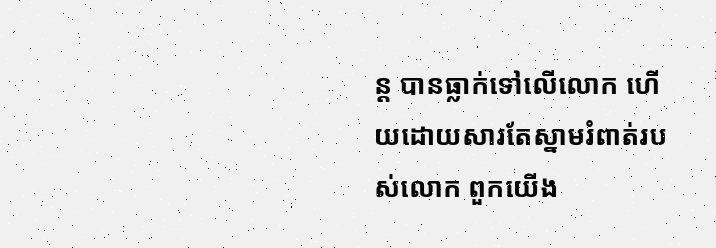ន្ត បានធ្លាក់ទៅលើលោក ហើយដោយសារតែស្នាមរំពាត់របស់លោក ពួកយើង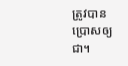ត្រូវបានប្រោសឲ្យជា។